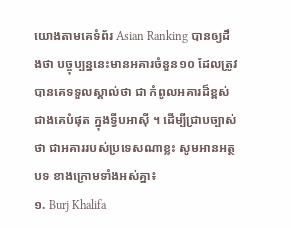យោងតាមគេទំព័រ Asian Ranking បានឲ្យដឹងថា បច្ចុប្បន្ននេះមានអគារចំនួន១០ ដែលត្រូវបានគេទទួលស្គាល់ថា ជា កំពូលអគារដ៏ខ្ពស់ជាងគេបំផុត ក្នុងទ្វីបអាស៊ី ។ ដើម្បីជ្រាបច្បាស់ថា ជាអគាររបស់ប្រទេសណាខ្លះ សូមអានអត្ថបទ ខាងក្រោមទាំងអស់គ្នា៖
១. Burj Khalifa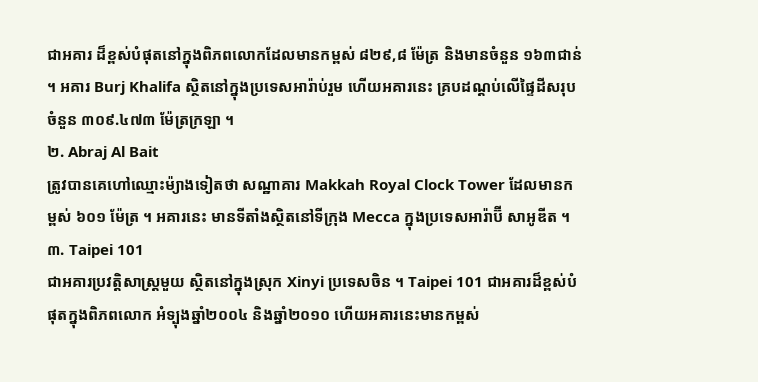ជាអគារ ដ៏ខ្ពស់បំផុតនៅក្នុងពិភពលោកដែលមានកម្ពស់ ៨២៩,៨ ម៉ែត្រ និងមានចំនួន ១៦៣ជាន់ ។ អគារ Burj Khalifa ស្ថិតនៅក្នុងប្រទេសអារ៉ាប់រួម ហើយអគារនេះ គ្របដណ្ដប់លើផ្ទៃដីសរុបចំនួន ៣០៩.៤៧៣ ម៉ែត្រក្រឡា ។
២. Abraj Al Bait
ត្រូវបានគេហៅឈ្មោះម៉្យាងទៀតថា សណ្ឋាគារ Makkah Royal Clock Tower ដែលមានកម្ពស់ ៦០១ ម៉ែត្រ ។ អគារនេះ មានទីតាំងស្ថិតនៅទីក្រុង Mecca ក្នុងប្រទេសអារ៉ាប៊ី សាអូឌីត ។
៣. Taipei 101
ជាអគារប្រវត្តិសាស្ត្រមួយ ស្ថិតនៅក្នុងស្រុក Xinyi ប្រទេសចិន ។ Taipei 101 ជាអគារដ៏ខ្ពស់បំផុតក្នុងពិភពលោក អំទ្បុងឆ្នាំ២០០៤ និងឆ្នាំ២០១០ ហើយអគារនេះមានកម្ពស់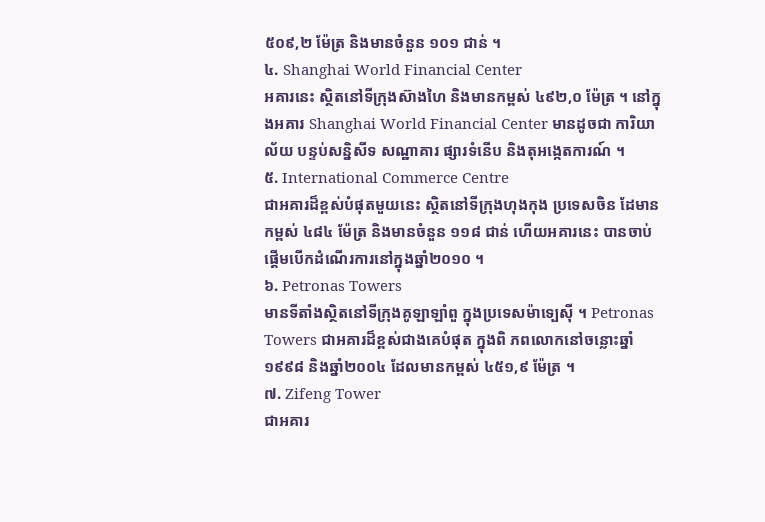៥០៩,២ ម៉ែត្រ និងមានចំនួន ១០១ ជាន់ ។
៤. Shanghai World Financial Center
អគារនេះ ស្ថិតនៅទីក្រុងស៊ាងហៃ និងមានកម្ពស់ ៤៩២,០ ម៉ែត្រ ។ នៅក្នុងអគារ Shanghai World Financial Center មានដូចជា ការិយាល័យ បន្ទប់សន្និសីទ សណ្ឋាគារ ផ្សារទំនើប និងតុអង្កេតការណ៍ ។
៥. International Commerce Centre
ជាអគារដ៏ខ្ពស់បំផុតមួយនេះ ស្ថិតនៅទីក្រុងហុងកុង ប្រទេសចិន ដែមានកម្ពស់ ៤៨៤ ម៉ែត្រ និងមានចំនួន ១១៨ ជាន់ ហើយអគារនេះ បានចាប់ផ្ដើមបើកដំណើរការនៅក្នុងឆ្នាំ២០១០ ។
៦. Petronas Towers
មានទីតាំងស្ថិតនៅទីក្រុងគូឡាឡាំពួ ក្នុងប្រទេសម៉ាទ្បេស៊ី ។ Petronas Towers ជាអគារដ៏ខ្ពស់ជាងគេបំផុត ក្នុងពិ ភពលោកនៅចន្លោះឆ្នាំ១៩៩៨ និងឆ្នាំ២០០៤ ដែលមានកម្ពស់ ៤៥១,៩ ម៉ែត្រ ។
៧. Zifeng Tower
ជាអគារ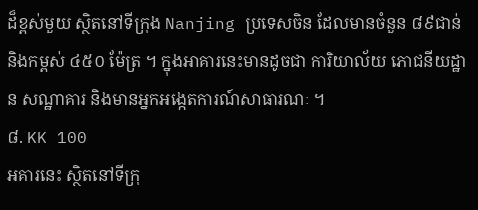ដ៏ខ្ពស់មួយ ស្ថិតនៅទីក្រុង Nanjing ប្រទេសចិន ដែលមានចំនួន ៨៩ជាន់ និងកម្ពស់ ៤៥០ ម៉ែត្រ ។ ក្នុងអាគារនេះមានដូចជា ការិយាល័យ ភោជនីយដ្ឋាន សណ្ឋាគារ និងមានអ្នកអង្កេតការណ៍សាធារណៈ ។
៨. KK 100
អគារនេះ ស្ថិតនៅទីក្រុ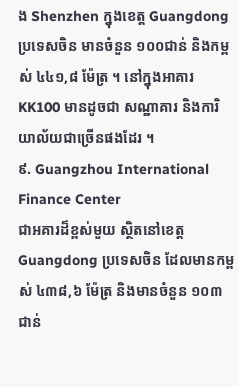ង Shenzhen ក្នុងខេត្ត Guangdong ប្រទេសចិន មានចំនួន ១០០ជាន់ និងកម្ពស់ ៤៤១,៨ ម៉ែត្រ ។ នៅក្នុងអាគារ KK100 មានដូចជា សណ្ឋាគារ និងការិយាល័យជាច្រើនផងដែរ ។
៩. Guangzhou International Finance Center
ជាអគារដ៏ខ្ពស់មួយ ស្ថិតនៅខេត្ត Guangdong ប្រទេសចិន ដែលមានកម្ពស់ ៤៣៨,៦ ម៉ែត្រ និងមានចំនួន ១០៣ ជាន់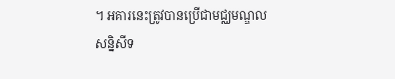។ អគារនេះត្រូវបានប្រើជាមជ្ឈមណ្ឌលសន្និសីទ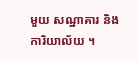មួយ សណ្ឋាគារ និងការិយាល័យ ។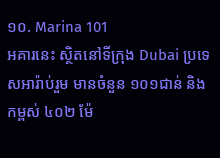១០. Marina 101
អគារនេះ ស្ថិតនៅទីក្រុង Dubai ប្រទេសអារ៉ាប់រួម មានចំនួន ១០១ជាន់ និងកម្ពស់ ៤០២ ម៉ែ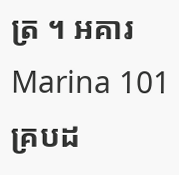ត្រ ។ អគារ Marina 101 គ្របដ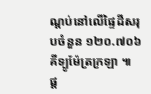ណ្ដប់នៅលើផ្ទៃដីសរុបចំនួន ១២០.៧០៦ គីទ្បូម៉ែត្រក្រឡា ៕
ផ្ត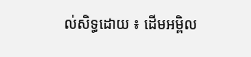ល់សិទ្ធដោយ ៖ ដើមអម្ពិល